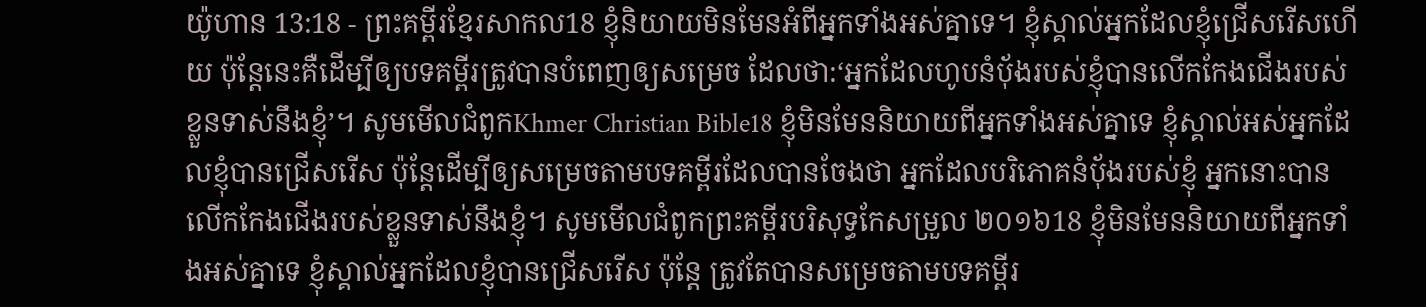យ៉ូហាន 13:18 - ព្រះគម្ពីរខ្មែរសាកល18 ខ្ញុំនិយាយមិនមែនអំពីអ្នកទាំងអស់គ្នាទេ។ ខ្ញុំស្គាល់អ្នកដែលខ្ញុំជ្រើសរើសហើយ ប៉ុន្តែនេះគឺដើម្បីឲ្យបទគម្ពីរត្រូវបានបំពេញឲ្យសម្រេច ដែលថា:‘អ្នកដែលហូបនំប៉័ងរបស់ខ្ញុំបានលើកកែងជើងរបស់ខ្លួនទាស់នឹងខ្ញុំ’។ សូមមើលជំពូកKhmer Christian Bible18 ខ្ញុំមិនមែននិយាយពីអ្នកទាំងអស់គ្នាទេ ខ្ញុំស្គាល់អស់អ្នកដែលខ្ញុំបានជ្រើសរើស ប៉ុន្ដែដើម្បីឲ្យសម្រេចតាមបទគម្ពីរដែលបានចែងថា អ្នកដែលបរិភោគនំប៉័ងរបស់ខ្ញុំ អ្នកនោះបានលើកកែងជើងរបស់ខ្លួនទាស់នឹងខ្ញុំ។ សូមមើលជំពូកព្រះគម្ពីរបរិសុទ្ធកែសម្រួល ២០១៦18 ខ្ញុំមិនមែននិយាយពីអ្នកទាំងអស់គ្នាទេ ខ្ញុំស្គាល់អ្នកដែលខ្ញុំបានជ្រើសរើស ប៉ុន្តែ ត្រូវតែបានសម្រេចតាមបទគម្ពីរ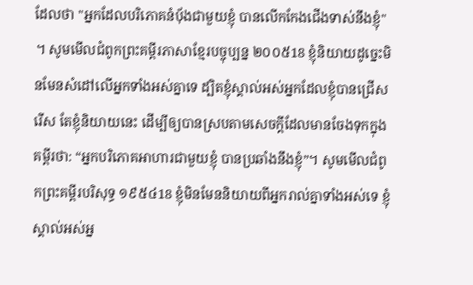ដែលថា "អ្នកដែលបរិភោគនំបុ័ងជាមួយខ្ញុំ បានលើកកែងជើងទាស់នឹងខ្ញុំ" ។ សូមមើលជំពូកព្រះគម្ពីរភាសាខ្មែរបច្ចុប្បន្ន ២០០៥18 ខ្ញុំនិយាយដូច្នេះមិនមែនសំដៅលើអ្នកទាំងអស់គ្នាទេ ដ្បិតខ្ញុំស្គាល់អស់អ្នកដែលខ្ញុំបានជ្រើសរើស តែខ្ញុំនិយាយនេះ ដើម្បីឲ្យបានស្របតាមសេចក្ដីដែលមានចែងទុកក្នុងគម្ពីរថា: “អ្នកបរិភោគអាហារជាមួយខ្ញុំ បានប្រឆាំងនឹងខ្ញុំ”។ សូមមើលជំពូកព្រះគម្ពីរបរិសុទ្ធ ១៩៥៤18 ខ្ញុំមិនមែននិយាយពីអ្នករាល់គ្នាទាំងអស់ទេ ខ្ញុំស្គាល់អស់អ្ន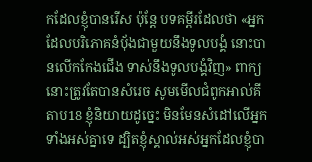កដែលខ្ញុំបានរើស ប៉ុន្តែ បទគម្ពីរដែលថា «អ្នកដែលបរិភោគនំបុ័ងជាមួយនឹងទូលបង្គំ នោះបានលើកកែងជើង ទាស់នឹងទូលបង្គំវិញ» ពាក្យនោះត្រូវតែបានសំរេច សូមមើលជំពូកអាល់គីតាប18 ខ្ញុំនិយាយដូច្នេះ មិនមែនសំដៅលើអ្នកទាំងអស់គ្នាទេ ដ្បិតខ្ញុំស្គាល់អស់អ្នកដែលខ្ញុំបា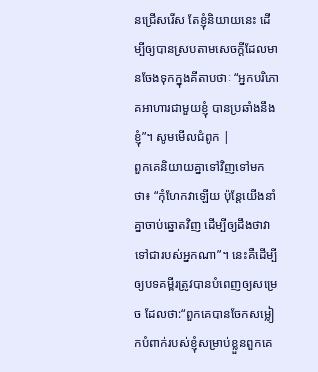នជ្រើសរើស តែខ្ញុំនិយាយនេះ ដើម្បីឲ្យបានស្របតាមសេចក្ដីដែលមានចែងទុកក្នុងគីតាបថាៈ “អ្នកបរិភោគអាហារជាមួយខ្ញុំ បានប្រឆាំងនឹងខ្ញុំ”។ សូមមើលជំពូក |
ពួកគេនិយាយគ្នាទៅវិញទៅមកថា៖ “កុំហែកវាឡើយ ប៉ុន្តែយើងនាំគ្នាចាប់ឆ្នោតវិញ ដើម្បីឲ្យដឹងថាវាទៅជារបស់អ្នកណា”។ នេះគឺដើម្បីឲ្យបទគម្ពីរត្រូវបានបំពេញឲ្យសម្រេច ដែលថា:“ពួកគេបានចែកសម្លៀកបំពាក់របស់ខ្ញុំសម្រាប់ខ្លួនពួកគេ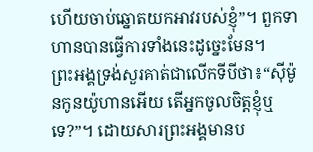ហើយចាប់ឆ្នោតយកអាវរបស់ខ្ញុំ”។ ពួកទាហានបានធ្វើការទាំងនេះដូច្នេះមែន។
ព្រះអង្គទ្រង់សួរគាត់ជាលើកទីបីថា៖“ស៊ីម៉ូនកូនយ៉ូហានអើយ តើអ្នកចូលចិត្តខ្ញុំឬទេ?”។ ដោយសារព្រះអង្គមានប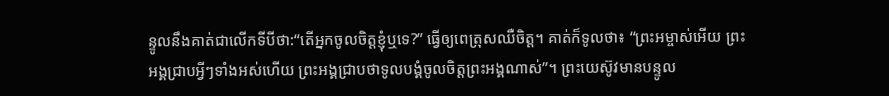ន្ទូលនឹងគាត់ជាលើកទីបីថា:“តើអ្នកចូលចិត្តខ្ញុំឬទេ?” ធ្វើឲ្យពេត្រុសឈឺចិត្ត។ គាត់ក៏ទូលថា៖ “ព្រះអម្ចាស់អើយ ព្រះអង្គជ្រាបអ្វីៗទាំងអស់ហើយ ព្រះអង្គជ្រាបថាទូលបង្គំចូលចិត្តព្រះអង្គណាស់”។ ព្រះយេស៊ូវមានបន្ទូល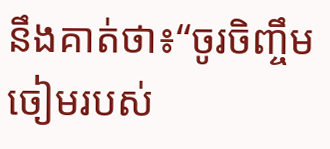នឹងគាត់ថា៖“ចូរចិញ្ចឹមចៀមរបស់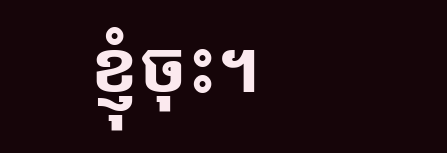ខ្ញុំចុះ។